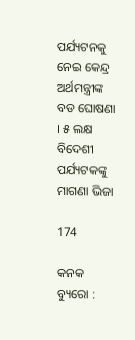ପର୍ଯ୍ୟଟନକୁ ନେଇ କେନ୍ଦ୍ର ଅର୍ଥମନ୍ତ୍ରୀଙ୍କ ବଡ ଘୋଷଣା । ୫ ଲକ୍ଷ ବିଦେଶୀ ପର୍ଯ୍ୟଟକଙ୍କୁ ମାଗଣା ଭିଜା

174

କନକ ବ୍ୟୁରୋ :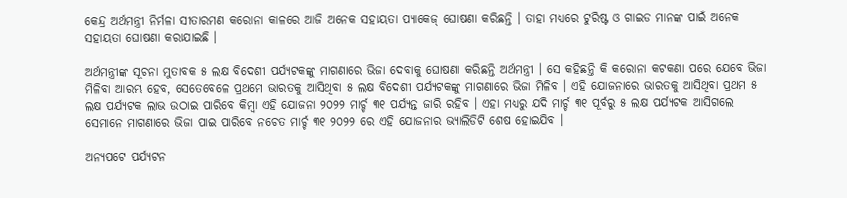କେନ୍ଦ୍ର ଅର୍ଥମନ୍ତ୍ରୀ ନିର୍ମଳା ସୀତାରମଣ କରୋନା କାଳରେ ଆଜି ଅନେକ ସହାୟତା ପ୍ୟାକେଜ୍ ଘୋଷଣା କରିଛନ୍ତି । ତାହା ମଧ୍ୟରେ ଟୁରିଷ୍ଟ ଓ ଗାଇଡ ମାନଙ୍କ ପାଇଁ ଅନେକ ସହାୟତା ଘୋଷଣା କରାଯାଇଛି ।

ଅର୍ଥମନ୍ତ୍ରୀଙ୍କ ସୂଚନା ମୁତାବକ ୫ ଲକ୍ଷ ବିଦେଶୀ ପର୍ଯ୍ୟଟକଙ୍କୁ ମାଗଣାରେ ଭିଜା ଦେବାକୁ ଘୋଷଣା କରିଛନ୍ତି ଅର୍ଥମନ୍ତ୍ରୀ । ସେ କହିଛନ୍ତି କି କରୋନା କଟକଣା ପରେ ଯେବେ ଭିଜା ମିଳିବା ଆରମ୍ଭ ହେବ, ସେତେବେଳେ ପ୍ରଥମେ ଭାରତକୁ ଆସିଥିବା ୫ ଲକ୍ଷ ବିଦେଶୀ ପର୍ଯ୍ୟଟକଙ୍କୁ ମାଗଣାରେ ଭିଜା ମିଳିବ । ଏହି ଯୋଜନାରେ ଭାରତକୁ ଆସିଥିବା ପ୍ରଥମ ୫ ଲକ୍ଷ ପର୍ଯ୍ୟଟକ ଲାଭ ଉଠାଇ ପାରିବେ କିମ୍ବା ଏହି ଯୋଜନା ୨୦୨୨ ମାର୍ଚ୍ଚ ୩୧ ପର୍ଯ୍ୟନ୍ତ ଜାରି ରହିବ । ଏହା ମଧ୍ୟରୁ ଯଦି ମାର୍ଚ୍ଚ ୩୧ ପୂର୍ବରୁ ୫ ଲକ୍ଷ ପର୍ଯ୍ୟଟକ ଆସିଗଲେ ସେମାନେ ମାଗଣାରେ ଭିଜା ପାଇ ପାରିବେ ନଚେତ ମାର୍ଚ୍ଚ ୩୧ ୨୦୨୨ ରେ ଏହି ଯୋଜନାର ଭ୍ୟାଲିଡିଟି ଶେଷ ହୋଇଯିବ ।

ଅନ୍ୟପଟେ ପର୍ଯ୍ୟଟନ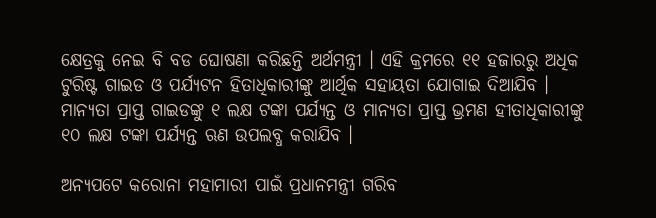କ୍ଷେତ୍ରକୁ ନେଇ ବି ବଡ ଘୋଷଣା କରିଛନ୍ତି ଅର୍ଥମନ୍ତ୍ରୀ । ଏହି କ୍ରମରେ ୧୧ ହଜାରରୁ ଅଧିକ ଟୁରିଷ୍ଟ ଗାଇଡ ଓ ପର୍ଯ୍ୟଟନ ହିତାଧିକାରୀଙ୍କୁ ଆର୍ଥିକ ସହାୟତା ଯୋଗାଇ ଦିଆଯିବ । ମାନ୍ୟତା ପ୍ରାପ୍ତ ଗାଇଡଙ୍କୁ ୧ ଲକ୍ଷ ଟଙ୍କା ପର୍ଯ୍ୟନ୍ତ ଓ ମାନ୍ୟତା ପ୍ରାପ୍ତ ଭ୍ରମଣ ହୀତାଧିକାରୀଙ୍କୁ ୧୦ ଲକ୍ଷ ଟଙ୍କା ପର୍ଯ୍ୟନ୍ତ ଋଣ ଉପଲବ୍ଧ କରାଯିବ ।

ଅନ୍ୟପଟେ କରୋନା ମହାମାରୀ ପାଇଁ ପ୍ରଧାନମନ୍ତ୍ରୀ ଗରିବ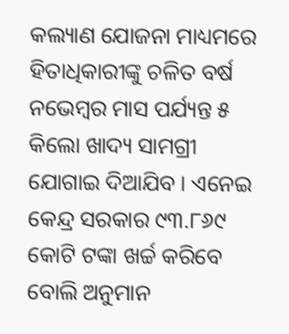କଲ୍ୟାଣ ଯୋଜନା ମାଧ୍ୟମରେ ହିତାଧିକାରୀଙ୍କୁ ଚଳିତ ବର୍ଷ ନଭେମ୍ବର ମାସ ପର୍ଯ୍ୟନ୍ତ ୫ କିଲୋ ଖାଦ୍ୟ ସାମଗ୍ରୀ ଯୋଗାଇ ଦିଆଯିବ । ଏନେଇ କେନ୍ଦ୍ର ସରକାର ୯୩.୮୬୯ କୋଟି ଟଙ୍କା ଖର୍ଚ୍ଚ କରିବେ ବୋଲି ଅନୁମାନ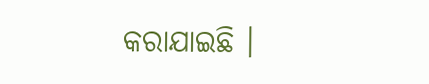କରାଯାଇଛି ।